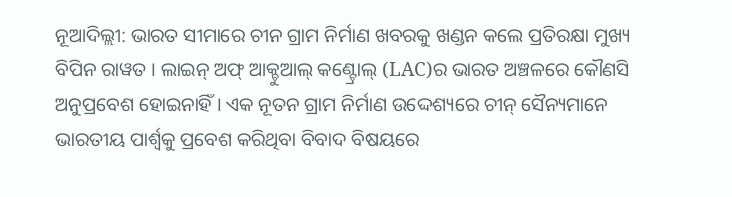ନୂଆଦିଲ୍ଲୀ: ଭାରତ ସୀମାରେ ଚୀନ ଗ୍ରାମ ନିର୍ମାଣ ଖବରକୁ ଖଣ୍ଡନ କଲେ ପ୍ରତିରକ୍ଷା ମୁଖ୍ୟ ବିପିନ ରାୱତ । ଲାଇନ୍ ଅଫ୍ ଆକ୍ଚୁଆଲ୍ କଣ୍ଟ୍ରୋଲ୍ (LAC)ର ଭାରତ ଅଞ୍ଚଳରେ କୌଣସି ଅନୁପ୍ରବେଶ ହୋଇନାହିଁ । ଏକ ନୂତନ ଗ୍ରାମ ନିର୍ମାଣ ଉଦ୍ଦେଶ୍ୟରେ ଚୀନ୍ ସୈନ୍ୟମାନେ ଭାରତୀୟ ପାର୍ଶ୍ୱକୁ ପ୍ରବେଶ କରିଥିବା ବିବାଦ ବିଷୟରେ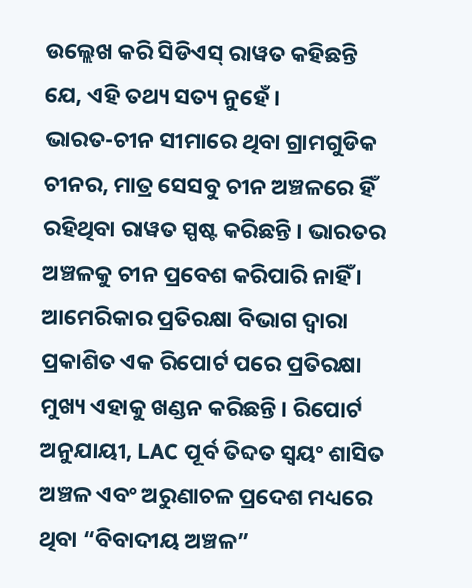ଉଲ୍ଲେଖ କରି ସିଡିଏସ୍ ରାୱତ କହିଛନ୍ତି ଯେ, ଏହି ତଥ୍ୟ ସତ୍ୟ ନୁହେଁ ।
ଭାରତ-ଚୀନ ସୀମାରେ ଥିବା ଗ୍ରାମଗୁଡିକ ଚୀନର, ମାତ୍ର ସେସବୁ ଚୀନ ଅଞ୍ଚଳରେ ହିଁ ରହିଥିବା ରାୱତ ସ୍ପଷ୍ଟ କରିଛନ୍ତି । ଭାରତର ଅଞ୍ଚଳକୁ ଚୀନ ପ୍ରବେଶ କରିପାରି ନାହିଁ । ଆମେରିକାର ପ୍ରତିରକ୍ଷା ବିଭାଗ ଦ୍ବାରା ପ୍ରକାଶିତ ଏକ ରିପୋର୍ଟ ପରେ ପ୍ରତିରକ୍ଷା ମୁଖ୍ୟ ଏହାକୁ ଖଣ୍ଡନ କରିଛନ୍ତି । ରିପୋର୍ଟ ଅନୁଯାୟୀ, LAC ପୂର୍ବ ତିବ୍ଦତ ସ୍ବୟଂ ଶାସିତ ଅଞ୍ଚଳ ଏବଂ ଅରୁଣାଚଳ ପ୍ରଦେଶ ମଧ୍ୟରେ ଥିବା “ବିବାଦୀୟ ଅଞ୍ଚଳ”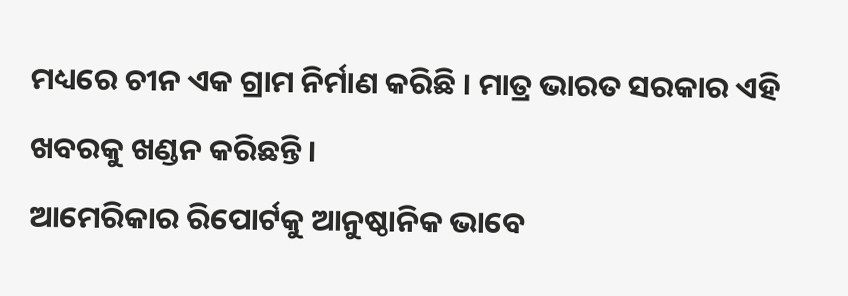ମଧ୍ୟରେ ଚୀନ ଏକ ଗ୍ରାମ ନିର୍ମାଣ କରିଛି । ମାତ୍ର ଭାରତ ସରକାର ଏହି ଖବରକୁ ଖଣ୍ଡନ କରିଛନ୍ତି ।
ଆମେରିକାର ରିପୋର୍ଟକୁ ଆନୁଷ୍ଠାନିକ ଭାବେ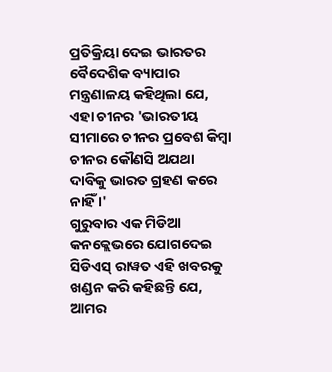ପ୍ରତିକ୍ରିୟା ଦେଇ ଭାରତର ବୈଦେଶିକ ବ୍ୟାପାର ମନ୍ତ୍ରଣାଳୟ କହିଥିଲା ଯେ, ଏହା ଚୀନର 'ଭାରତୀୟ ସୀମାରେ ଚୀନର ପ୍ରବେଶ କିମ୍ବା ଚୀନର କୌଣସି ଅଯଥା ଦାବିକୁ ଭାରତ ଗ୍ରହଣ କରେ ନାହିଁ ।'
ଗୁରୁବାର ଏକ ମିଡିଆ କନକ୍ଲେଭରେ ଯୋଗଦେଇ ସିଡିଏସ୍ ରାୱତ ଏହି ଖବରକୁ ଖଣ୍ଡନ କରି କହିଛନ୍ତି ଯେ, ଆମର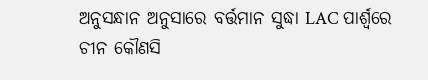ଅନୁସନ୍ଧାନ ଅନୁସାରେ ବର୍ତ୍ତମାନ ସୁଦ୍ଧା LAC ପାର୍ଶ୍ୱରେ ଚୀନ କୌଣସି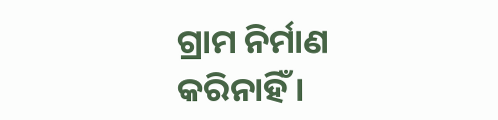ଗ୍ରାମ ନିର୍ମାଣ କରିନାହିଁ ।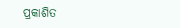ପ୍ରକାଶିତ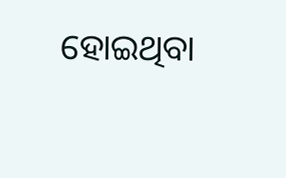ହୋଇଥିବା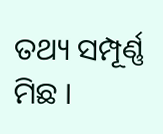ତଥ୍ୟ ସମ୍ପୂର୍ଣ୍ଣ ମିଛ ।